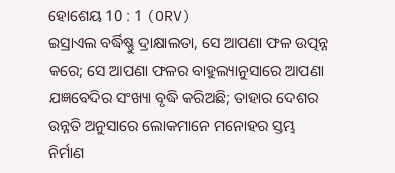ହୋଶେୟ 10 : 1 (ORV)
ଇସ୍ରାଏଲ ବର୍ଦ୍ଧିଷ୍ଣୁ ଦ୍ରାକ୍ଷାଲତା, ସେ ଆପଣା ଫଳ ଉତ୍ପନ୍ନ କରେ; ସେ ଆପଣା ଫଳର ବାହୁଲ୍ୟାନୁସାରେ ଆପଣା ଯଜ୍ଞବେଦିର ସଂଖ୍ୟା ବୃଦ୍ଧି କରିଅଛି; ତାହାର ଦେଶର ଉନ୍ନତି ଅନୁସାରେ ଲୋକମାନେ ମନୋହର ସ୍ତମ୍ଭ ନିର୍ମାଣ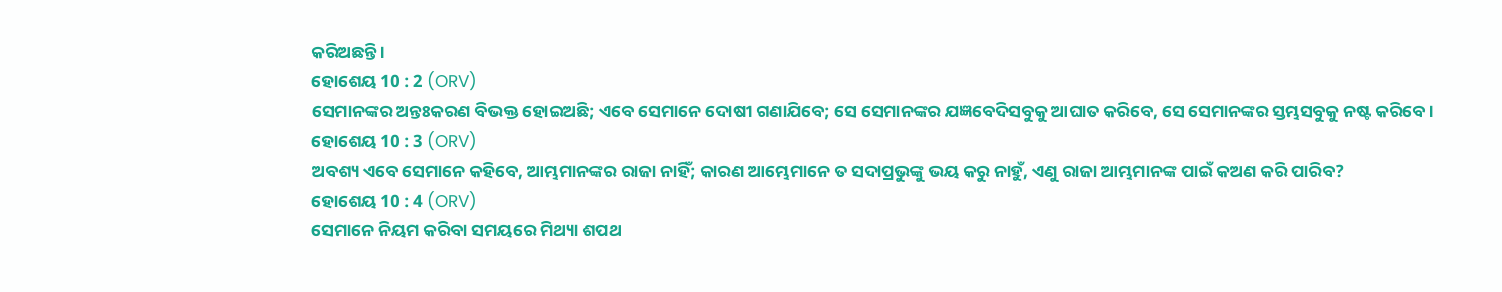କରିଅଛନ୍ତି ।
ହୋଶେୟ 10 : 2 (ORV)
ସେମାନଙ୍କର ଅନ୍ତଃକରଣ ବିଭକ୍ତ ହୋଇଅଛି; ଏବେ ସେମାନେ ଦୋଷୀ ଗଣାଯିବେ; ସେ ସେମାନଙ୍କର ଯଜ୍ଞବେଦିସବୁକୁ ଆଘାତ କରିବେ, ସେ ସେମାନଙ୍କର ସ୍ତମ୍ଭସବୁକୁ ନଷ୍ଟ କରିବେ ।
ହୋଶେୟ 10 : 3 (ORV)
ଅବଶ୍ୟ ଏବେ ସେମାନେ କହିବେ, ଆମ୍ଭମାନଙ୍କର ରାଜା ନାହିଁ; କାରଣ ଆମ୍ଭେମାନେ ତ ସଦାପ୍ରଭୁଙ୍କୁ ଭୟ କରୁ ନାହୁଁ, ଏଣୁ ରାଜା ଆମ୍ଭମାନଙ୍କ ପାଇଁ କଅଣ କରି ପାରିବ?
ହୋଶେୟ 10 : 4 (ORV)
ସେମାନେ ନିୟମ କରିବା ସମୟରେ ମିଥ୍ୟା ଶପଥ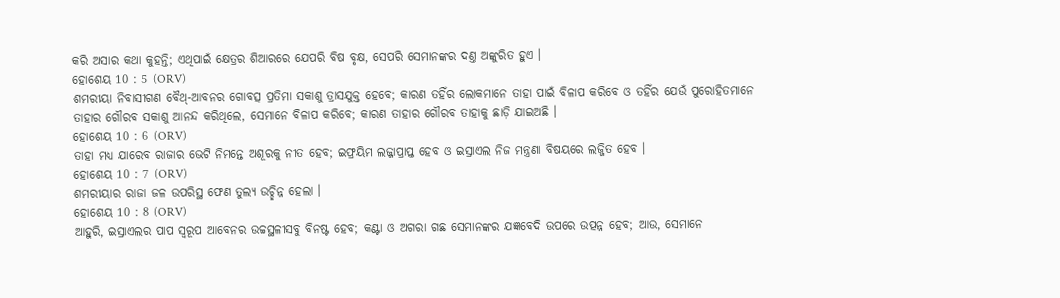କରି ଅସାର କଥା କୁହନ୍ତି; ଏଥିପାଇଁ କ୍ଷେତ୍ରର ଶିଆରରେ ଯେପରି ବିଷ ବୃକ୍ଷ, ସେପରି ସେମାନଙ୍କର ଦଣ୍ତ ଅଙ୍କୁରିତ ହୁଏ ।
ହୋଶେୟ 10 : 5 (ORV)
ଶମରୀୟା ନିବାସୀଗଣ ବୈଥ୍-ଆବନର ଗୋବତ୍ସ ପ୍ରତିମା ସକାଶୁ ତ୍ରାସଯୁକ୍ତ ହେବେ; କାରଣ ତହିଁର ଲୋକମାନେ ତାହା ପାଇଁ ବିଳାପ କରିବେ ଓ ତହିଁର ଯେଉଁ ପୁରୋହିତମାନେ ତାହାର ଗୌରବ ସକାଶୁ ଆନନ୍ଦ କରିଥିଲେ, ସେମାନେ ବିଳାପ କରିବେ; କାରଣ ତାହାର ଗୌରବ ତାହାକୁ ଛାଡ଼ି ଯାଇଅଛି ।
ହୋଶେୟ 10 : 6 (ORV)
ତାହା ମଧ୍ୟ ଯାରେବ ରାଜାର ଭେଟି ନିମନ୍ତେ ଅଶୂରକୁ ନୀତ ହେବ; ଇଫ୍ରୟିମ ଲଜ୍ଜାପ୍ରାପ୍ତ ହେବ ଓ ଇସ୍ରାଏଲ ନିଜ ମନ୍ତ୍ରଣା ବିଷୟରେ ଲଜ୍ଜିତ ହେବ ।
ହୋଶେୟ 10 : 7 (ORV)
ଶମରୀୟାର ରାଜା ଜଳ ଉପରିସ୍ଥ ଫେଣ ତୁଲ୍ୟ ଉଚ୍ଛିନ୍ନ ହେଲା ।
ହୋଶେୟ 10 : 8 (ORV)
ଆହୁରି, ଇସ୍ରାଏଲର ପାପ ସ୍ଵରୂପ ଆବେନର ଉଚ୍ଚସ୍ଥଳୀସବୁ ବିନଷ୍ଟ ହେବ; କଣ୍ଟା ଓ ଅଗରା ଗଛ ସେମାନଙ୍କର ଯଜ୍ଞବେଦି ଉପରେ ଉତ୍ପନ୍ନ ହେବ; ଆଉ, ସେମାନେ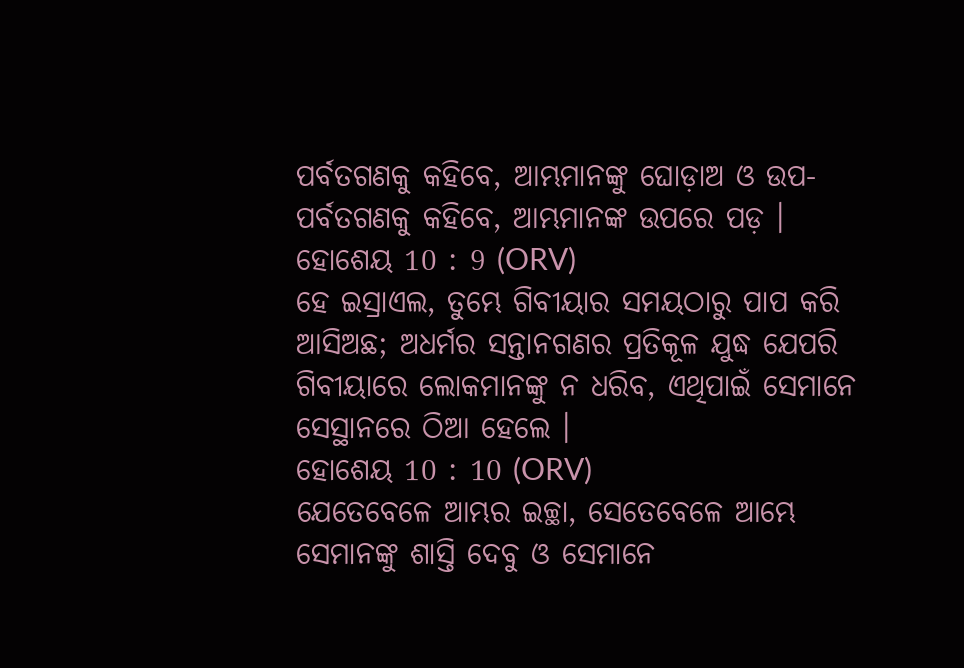ପର୍ବତଗଣକୁ କହିବେ, ଆମ୍ଭମାନଙ୍କୁ ଘୋଡ଼ାଅ ଓ ଉପ-ପର୍ବତଗଣକୁ କହିବେ, ଆମ୍ଭମାନଙ୍କ ଉପରେ ପଡ଼ ।
ହୋଶେୟ 10 : 9 (ORV)
ହେ ଇସ୍ରାଏଲ, ତୁମ୍ଭେ ଗିବୀୟାର ସମୟଠାରୁ ପାପ କରି ଆସିଅଛ; ଅଧର୍ମର ସନ୍ତାନଗଣର ପ୍ରତିକୂଳ ଯୁଦ୍ଧ ଯେପରି ଗିବୀୟାରେ ଲୋକମାନଙ୍କୁ ନ ଧରିବ, ଏଥିପାଇଁ ସେମାନେ ସେସ୍ଥାନରେ ଠିଆ ହେଲେ ।
ହୋଶେୟ 10 : 10 (ORV)
ଯେତେବେଳେ ଆମ୍ଭର ଇଚ୍ଛା, ସେତେବେଳେ ଆମ୍ଭେ ସେମାନଙ୍କୁ ଶାସ୍ତି ଦେବୁ ଓ ସେମାନେ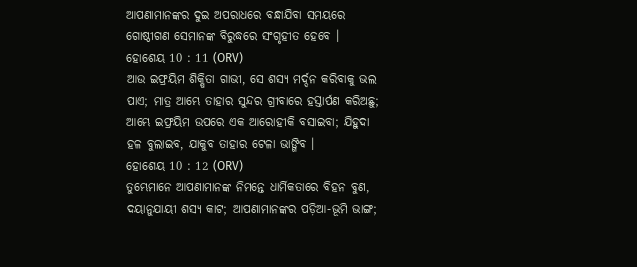ଆପଣାମାନଙ୍କର ଦୁଇ ଅପରାଧରେ ବନ୍ଧାଯିବା ସମୟରେ ଗୋଷ୍ଠୀଗଣ ସେମାନଙ୍କ ବିରୁଦ୍ଧରେ ସଂଗୃହୀତ ହେବେ ।
ହୋଶେୟ 10 : 11 (ORV)
ଆଉ ଇଫ୍ରୟିମ ଶିକ୍ଷିତା ଗାଭୀ, ସେ ଶସ୍ୟ ମର୍ଦ୍ଦନ କରିବାକୁ ଭଲ ପାଏ; ମାତ୍ର ଆମ୍ଭେ ତାହାର ସୁନ୍ଦର ଗ୍ରୀବାରେ ହସ୍ତାର୍ପଣ କରିଅଛୁ; ଆମ୍ଭେ ଇଫ୍ରୟିମ ଉପରେ ଏକ ଆରୋହୀକି ବସାଇବା; ଯିହୁଦା ହଳ ବୁଲାଇବ, ଯାକୁବ ତାହାର ଟେଳା ଭାଙ୍ଗିବ ।
ହୋଶେୟ 10 : 12 (ORV)
ତୁମ୍ଭେମାନେ ଆପଣାମାନଙ୍କ ନିମନ୍ତେ ଧାର୍ମିକତାରେ ବିହନ ବୁଣ, ଦୟାନୁଯାୟୀ ଶସ୍ୟ କାଟ; ଆପଣାମାନଙ୍କର ପଡ଼ିଆ-ଭୂମି ଭାଙ୍ଗ;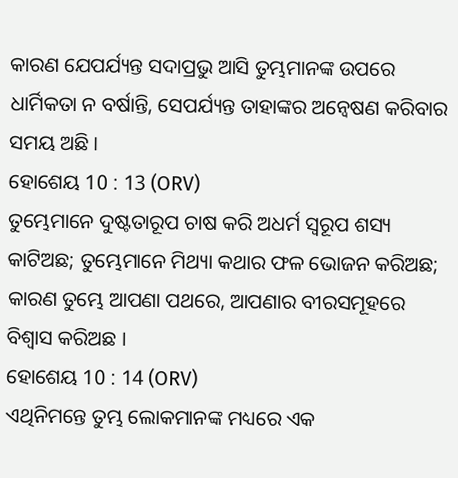କାରଣ ଯେପର୍ଯ୍ୟନ୍ତ ସଦାପ୍ରଭୁ ଆସି ତୁମ୍ଭମାନଙ୍କ ଉପରେ ଧାର୍ମିକତା ନ ବର୍ଷାନ୍ତି, ସେପର୍ଯ୍ୟନ୍ତ ତାହାଙ୍କର ଅନ୍ଵେଷଣ କରିବାର ସମୟ ଅଛି ।
ହୋଶେୟ 10 : 13 (ORV)
ତୁମ୍ଭେମାନେ ଦୁଷ୍ଟତାରୂପ ଚାଷ କରି ଅଧର୍ମ ସ୍ଵରୂପ ଶସ୍ୟ କାଟିଅଛ; ତୁମ୍ଭେମାନେ ମିଥ୍ୟା କଥାର ଫଳ ଭୋଜନ କରିଅଛ; କାରଣ ତୁମ୍ଭେ ଆପଣା ପଥରେ, ଆପଣାର ବୀରସମୂହରେ ବିଶ୍ଵାସ କରିଅଛ ।
ହୋଶେୟ 10 : 14 (ORV)
ଏଥିନିମନ୍ତେ ତୁମ୍ଭ ଲୋକମାନଙ୍କ ମଧ୍ୟରେ ଏକ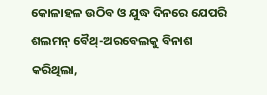କୋଳାହଳ ଉଠିବ ଓ ଯୁଦ୍ଧ ଦିନରେ ଯେପରି ଶଲମନ୍ ବୈଥ୍-ଅରବେଲକୁ ବିନାଶ କରିଥିଲା,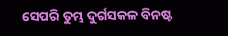ସେପରି ତୁମ୍ଭ ଦୁର୍ଗସକଳ ବିନଷ୍ଟ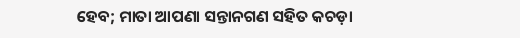ହେବ; ମାତା ଆପଣା ସନ୍ତାନଗଣ ସହିତ କଚଡ଼ା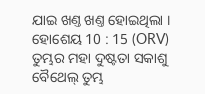ଯାଇ ଖଣ୍ତ ଖଣ୍ତ ହୋଇଥିଲା ।
ହୋଶେୟ 10 : 15 (ORV)
ତୁମ୍ଭର ମହା ଦୁଷ୍ଟତା ସକାଶୁ ବୈଥେଲ୍ ତୁମ୍ଭ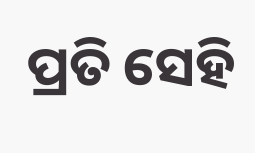ପ୍ରତି ସେହି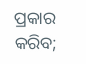ପ୍ରକାର କରିବ;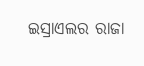ଇସ୍ରାଏଲର ରାଜା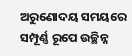ଅରୁଣୋଦୟ ସମୟରେ ସମ୍ପୂର୍ଣ୍ଣ ରୂପେ ଉଚ୍ଛିନ୍ନ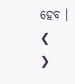ହେବ ।
❮
❯